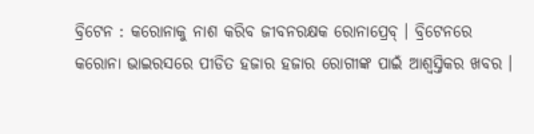ବ୍ରିଟେନ : କରୋନାକୁ ନାଶ କରିବ ଜୀବନରକ୍ଷକ ରୋନାପ୍ରେବ୍ । ବ୍ରିଟେନରେ କରୋନା ଭାଇରସରେ ପୀଡିତ ହଜାର ହଜାର ରୋଗୀଙ୍କ ପାଇଁ ଆଶ୍ୱସ୍ତିକର ଖବର ।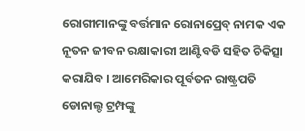ରୋଗୀମାନଙ୍କୁ ବର୍ତ୍ତମାନ ରୋନାପ୍ରେବ୍ ନାମକ ଏକ ନୂତନ ଜୀବନ ରକ୍ଷାକାରୀ ଆଣ୍ଟିବଡି ସହିତ ଚିକିତ୍ସା କରାଯିବ । ଆମେରିକାର ପୂର୍ବତନ ରାଷ୍ଟ୍ରପତି ଡୋନାଲ୍ଡ ଟ୍ରମ୍ପଙ୍କୁ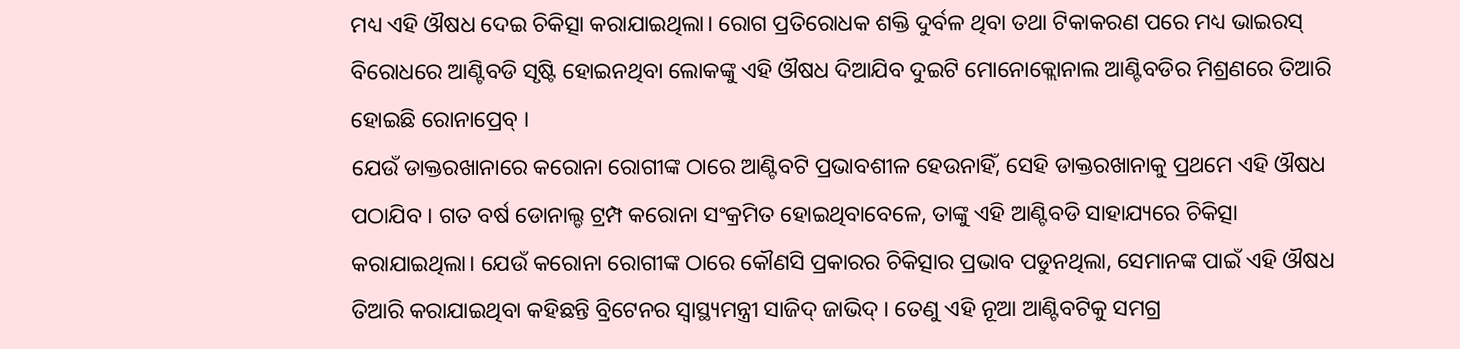ମଧ୍ୟ ଏହି ଔଷଧ ଦେଇ ଚିକିତ୍ସା କରାଯାଇଥିଲା। ରୋଗ ପ୍ରତିରୋଧକ ଶକ୍ତି ଦୁର୍ବଳ ଥିବା ତଥା ଟିକାକରଣ ପରେ ମଧ୍ୟ ଭାଇରସ୍ ବିରୋଧରେ ଆଣ୍ଟିବଡି ସୃଷ୍ଟି ହୋଇନଥିବା ଲୋକଙ୍କୁ ଏହି ଔଷଧ ଦିଆଯିବ ଦୁଇଟି ମୋନୋକ୍ଲୋନାଲ ଆଣ୍ଟିବଡିର ମିଶ୍ରଣରେ ତିଆରି ହୋଇଛି ରୋନାପ୍ରେବ୍ ।
ଯେଉଁ ଡାକ୍ତରଖାନାରେ କରୋନା ରୋଗୀଙ୍କ ଠାରେ ଆଣ୍ଟିବଟି ପ୍ରଭାବଶୀଳ ହେଉନାହିଁ, ସେହି ଡାକ୍ତରଖାନାକୁ ପ୍ରଥମେ ଏହି ଔଷଧ ପଠାଯିବ । ଗତ ବର୍ଷ ଡୋନାଲ୍ଡ ଟ୍ରମ୍ପ କରୋନା ସଂକ୍ରମିତ ହୋଇଥିବାବେଳେ, ତାଙ୍କୁ ଏହି ଆଣ୍ଟିବଡି ସାହାଯ୍ୟରେ ଚିକିତ୍ସା କରାଯାଇଥିଲା। ଯେଉଁ କରୋନା ରୋଗୀଙ୍କ ଠାରେ କୌଣସି ପ୍ରକାରର ଚିକିତ୍ସାର ପ୍ରଭାବ ପଡୁନଥିଲା, ସେମାନଙ୍କ ପାଇଁ ଏହି ଔଷଧ ତିଆରି କରାଯାଇଥିବା କହିଛନ୍ତି ବ୍ରିଟେନର ସ୍ୱାସ୍ଥ୍ୟମନ୍ତ୍ରୀ ସାଜିଦ୍ ଜାଭିଦ୍ । ତେଣୁ ଏହି ନୂଆ ଆଣ୍ଟିବଟିକୁ ସମଗ୍ର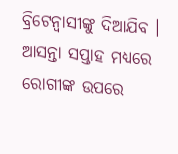ବ୍ରିଟେନ୍ବାସୀଙ୍କୁ ଦିଆଯିବ । ଆସନ୍ତା ସପ୍ତାହ ମଧ୍ୟରେ ରୋଗୀଙ୍କ ଉପରେ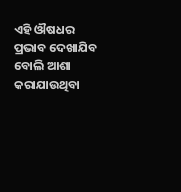ଏହି ଔଷଧର ପ୍ରଭାବ ଦେଖାଯିବ ବୋଲି ଆଶା କରାଯାଉଥିବା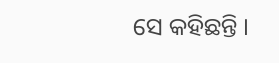ସେ କହିଛନ୍ତି ।